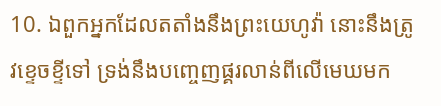10. ឯពួកអ្នកដែលតតាំងនឹងព្រះយេហូវ៉ា នោះនឹងត្រូវខ្ទេចខ្ទីទៅ ទ្រង់នឹងបញ្ចេញផ្គរលាន់ពីលើមេឃមក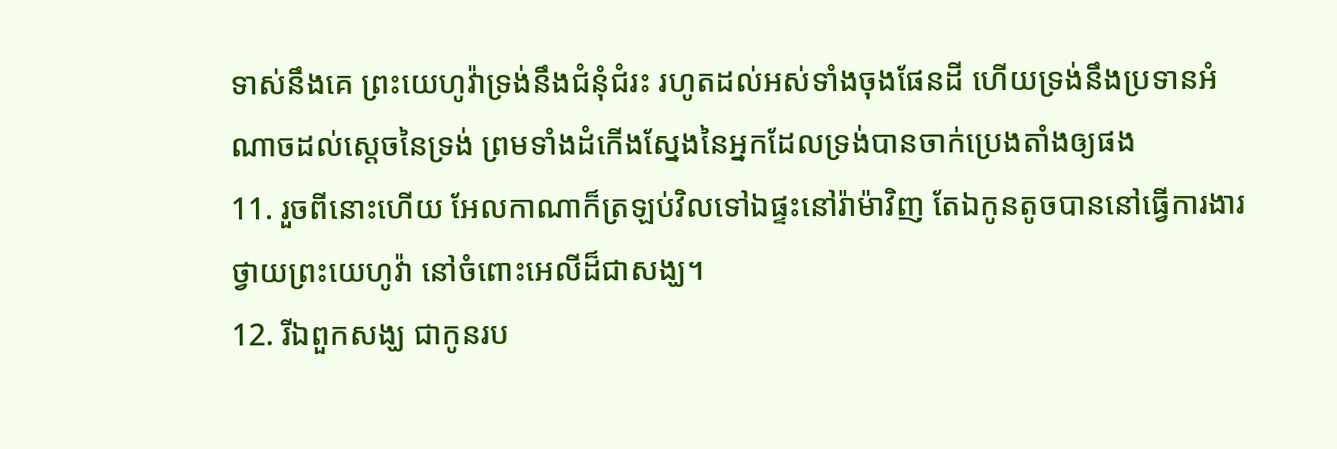ទាស់នឹងគេ ព្រះយេហូវ៉ាទ្រង់នឹងជំនុំជំរះ រហូតដល់អស់ទាំងចុងផែនដី ហើយទ្រង់នឹងប្រទានអំណាចដល់ស្តេចនៃទ្រង់ ព្រមទាំងដំកើងស្នែងនៃអ្នកដែលទ្រង់បានចាក់ប្រេងតាំងឲ្យផង
11. រួចពីនោះហើយ អែលកាណាក៏ត្រឡប់វិលទៅឯផ្ទះនៅរ៉ាម៉ាវិញ តែឯកូនតូចបាននៅធ្វើការងារថ្វាយព្រះយេហូវ៉ា នៅចំពោះអេលីដ៏ជាសង្ឃ។
12. រីឯពួកសង្ឃ ជាកូនរប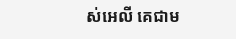ស់អេលី គេជាម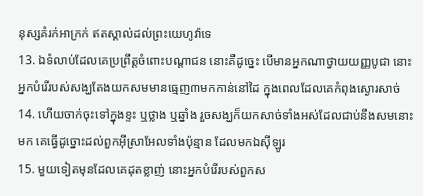នុស្សគំរក់អាក្រក់ ឥតស្គាល់ដល់ព្រះយេហូវ៉ាទេ
13. ឯទំលាប់ដែលគេប្រព្រឹត្តចំពោះបណ្តាជន នោះគឺដូច្នេះ បើមានអ្នកណាថ្វាយយញ្ញបូជា នោះអ្នកបំរើរបស់សង្ឃតែងយកសមមានធ្មេញ៣មកកាន់នៅដៃ ក្នុងពេលដែលគេកំពុងស្ងោរសាច់
14. ហើយចាក់ចុះទៅក្នុងខ្ទះ ឬថ្លាង ឬឆ្នាំង រួចសង្ឃក៏យកសាច់ទាំងអស់ដែលជាប់នឹងសមនោះមក គេធ្វើដូច្នោះដល់ពួកអ៊ីស្រាអែលទាំងប៉ុន្មាន ដែលមកឯស៊ីឡូរ
15. មួយទៀតមុនដែលគេដុតខ្លាញ់ នោះអ្នកបំរើរបស់ពួកស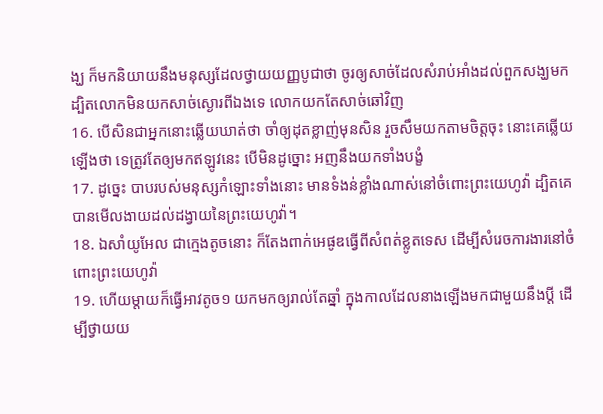ង្ឃ ក៏មកនិយាយនឹងមនុស្សដែលថ្វាយយញ្ញបូជាថា ចូរឲ្យសាច់ដែលសំរាប់អាំងដល់ពួកសង្ឃមក ដ្បិតលោកមិនយកសាច់ស្ងោរពីឯងទេ លោកយកតែសាច់ឆៅវិញ
16. បើសិនជាអ្នកនោះឆ្លើយឃាត់ថា ចាំឲ្យដុតខ្លាញ់មុនសិន រួចសឹមយកតាមចិត្តចុះ នោះគេឆ្លើយឡើងថា ទេត្រូវតែឲ្យមកឥឡូវនេះ បើមិនដូច្នោះ អញនឹងយកទាំងបង្ខំ
17. ដូច្នេះ បាបរបស់មនុស្សកំឡោះទាំងនោះ មានទំងន់ខ្លាំងណាស់នៅចំពោះព្រះយេហូវ៉ា ដ្បិតគេបានមើលងាយដល់ដង្វាយនៃព្រះយេហូវ៉ា។
18. ឯសាំយូអែល ជាក្មេងតូចនោះ ក៏តែងពាក់អេផូឌធ្វើពីសំពត់ខ្លូតទេស ដើម្បីសំរេចការងារនៅចំពោះព្រះយេហូវ៉ា
19. ហើយម្តាយក៏ធ្វើអាវតូច១ យកមកឲ្យរាល់តែឆ្នាំ ក្នុងកាលដែលនាងឡើងមកជាមួយនឹងប្ដី ដើម្បីថ្វាយយ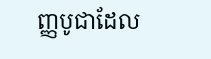ញ្ញបូជាដែល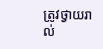ត្រូវថ្វាយរាល់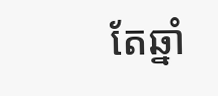តែឆ្នាំ